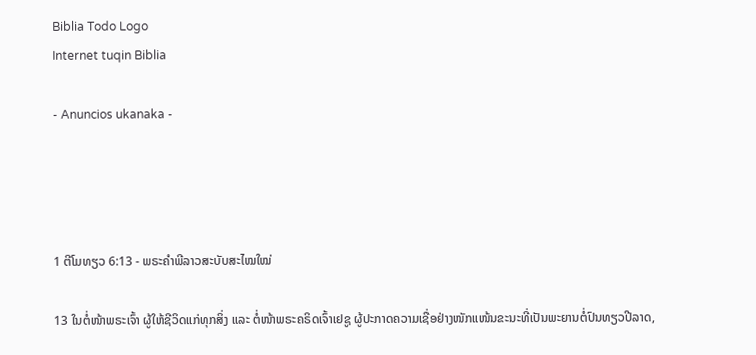Biblia Todo Logo
Internet tuqin Biblia

- Anuncios ukanaka -




1 ຕີໂມທຽວ 6:13 - ພຣະຄຳພີລາວສະບັບສະໄໝໃໝ່

13 ໃນຕໍ່ໜ້າພຣະເຈົ້າ ຜູ້ໃຫ້ຊີວິດແກ່ທຸກສິ່ງ ແລະ ຕໍ່ໜ້າພຣະຄຣິດເຈົ້າເຢຊູ ຜູ້ປະກາດຄວາມເຊື່ອຢ່າງໜັກແໜ້ນຂະນະທີ່ເປັນພະຍານຕໍ່ປົນທຽວປີລາດ,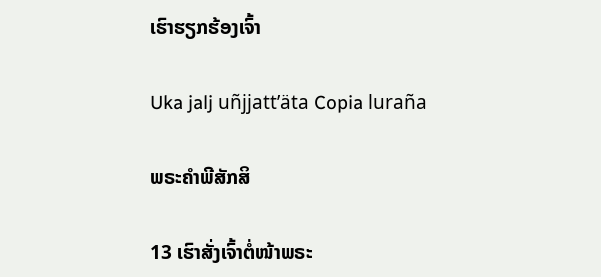ເຮົາຮຽກຮ້ອງເຈົ້າ

Uka jalj uñjjattʼäta Copia luraña

ພຣະຄຳພີສັກສິ

13 ເຮົາສັ່ງເຈົ້າຕໍ່ໜ້າພຣະ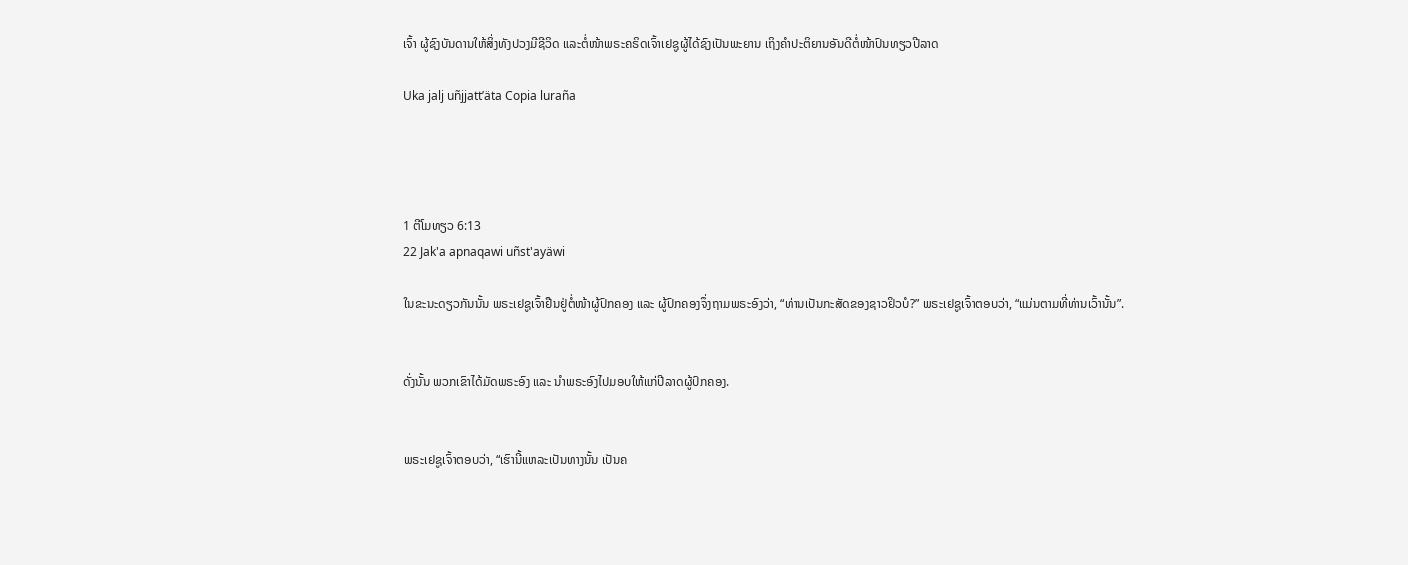ເຈົ້າ ຜູ້ຊົງບັນດານໃຫ້ສິ່ງທັງປວງມີຊີວິດ ແລະຕໍ່ໜ້າພຣະຄຣິດເຈົ້າເຢຊູຜູ້ໄດ້ຊົງເປັນພະຍານ ເຖິງຄຳປະຕິຍານອັນດີຕໍ່ໜ້າປົນທຽວປີລາດ

Uka jalj uñjjattʼäta Copia luraña




1 ຕີໂມທຽວ 6:13
22 Jak'a apnaqawi uñst'ayäwi

ໃນຂະນະດຽວກັນນັ້ນ ພຣະເຢຊູເຈົ້າຢືນຢູ່ຕໍ່ໜ້າຜູ້ປົກຄອງ ແລະ ຜູ້ປົກຄອງຈຶ່ງຖາມພຣະອົງວ່າ, “ທ່ານເປັນກະສັດຂອງຊາວຢິວບໍ?” ພຣະເຢຊູເຈົ້າຕອບວ່າ, “ແມ່ນຕາມທີ່ທ່ານເວົ້ານັ້ນ”.


ດັ່ງນັ້ນ ພວກເຂົາໄດ້ມັດພຣະອົງ ແລະ ນໍາພຣະອົງໄປມອບໃຫ້ແກ່ປີລາດຜູ້ປົກຄອງ.


ພຣະເຢຊູເຈົ້າຕອບວ່າ, “ເຮົານີ້ແຫລະເປັນທາງນັ້ນ ເປັນຄ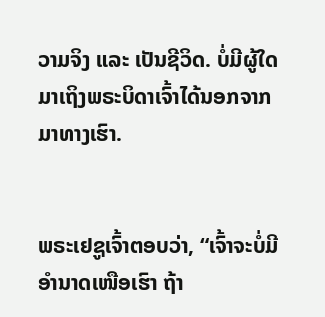ວາມຈິງ ແລະ ເປັນຊີວິດ. ບໍ່ມີຜູ້ໃດມາເຖິງພຣະບິດາເຈົ້າໄດ້ນອກຈາກມາທາງເຮົາ.


ພຣະເຢຊູເຈົ້າຕອບວ່າ, “ເຈົ້າຈະບໍ່ມີອຳນາດເໜືອເຮົາ ຖ້າ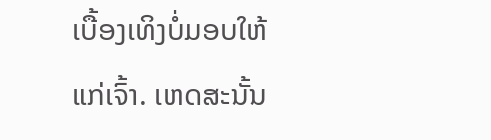ເບື້ອງເທິງບໍ່ມອບໃຫ້ແກ່ເຈົ້າ. ເຫດສະນັ້ນ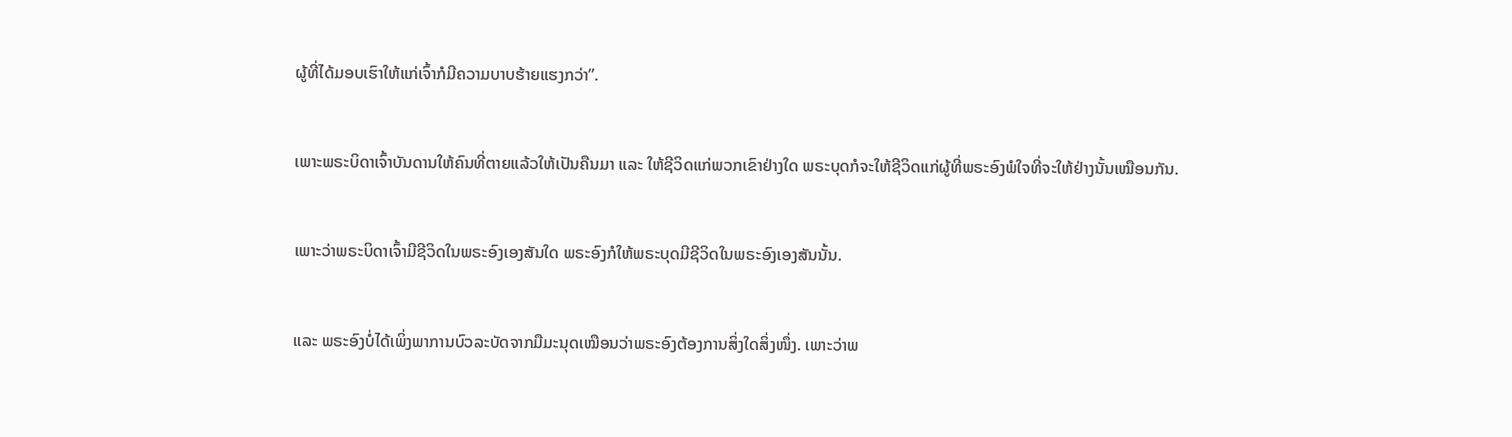ຜູ້ທີ່ໄດ້ມອບເຮົາໃຫ້ແກ່ເຈົ້າກໍມີຄວາມບາບຮ້າຍແຮງກວ່າ”.


ເພາະພຣະບິດາເຈົ້າບັນດານໃຫ້ຄົນທີ່ຕາຍແລ້ວໃຫ້ເປັນຄືນມາ ແລະ ໃຫ້ຊີວິດແກ່ພວກເຂົາຢ່າງໃດ ພຣະບຸດກໍຈະໃຫ້ຊີວິດແກ່ຜູ້ທີ່ພຣະອົງພໍໃຈທີ່ຈະໃຫ້ຢ່າງນັ້ນເໝືອນກັນ.


ເພາະວ່າພຣະບິດາເຈົ້າມີຊີວິດໃນພຣະອົງເອງສັນໃດ ພຣະອົງກໍໃຫ້ພຣະບຸດມີຊີວິດໃນພຣະອົງເອງສັນນັ້ນ.


ແລະ ພຣະອົງບໍ່ໄດ້ເພິ່ງພາການບົວລະບັດຈາກມືມະນຸດເໝືອນວ່າພຣະອົງຕ້ອງການສິ່ງໃດສິ່ງໜຶ່ງ. ເພາະວ່າພ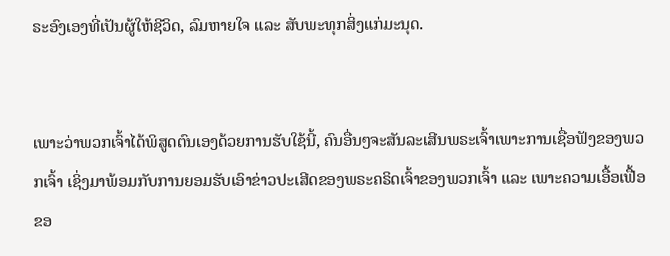ຣະອົງເອງທີ່ເປັນຜູ້ໃຫ້ຊີວິດ, ລົມຫາຍໃຈ ແລະ ສັບພະທຸກສິ່ງແກ່ມະນຸດ.


ເພາະວ່າພວກເຈົ້າໄດ້ພິສູດຕົນເອງດ້ວຍການຮັບໃຊ້ນີ້, ຄົນອື່ນໆຈະສັນລະເສີນພຣະເຈົ້າເພາະການເຊື່ອຟັງຂອງພວກເຈົ້າ ເຊິ່ງມາພ້ອມກັບການຍອມຮັບເອົາຂ່າວປະເສີດຂອງພຣະຄຣິດເຈົ້າຂອງພວກເຈົ້າ ແລະ ເພາະຄວາມເອື້ອເຟື້ອຂອ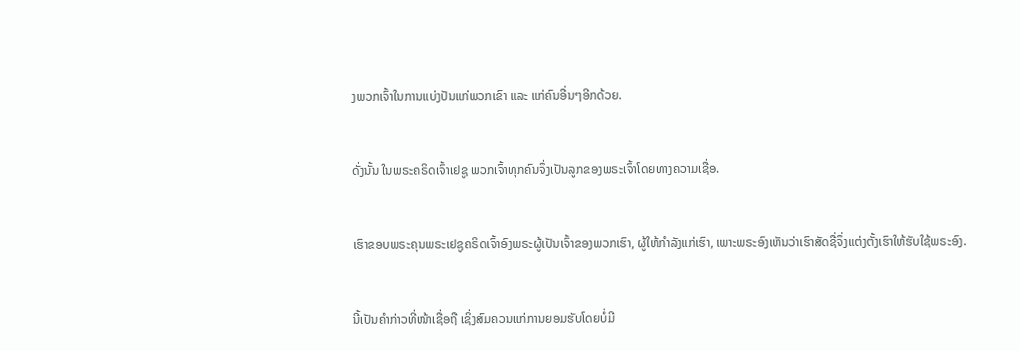ງພວກເຈົ້າໃນການແບ່ງປັນແກ່ພວກເຂົາ ແລະ ແກ່ຄົນອື່ນໆອີກດ້ວຍ.


ດັ່ງນັ້ນ ໃນພຣະຄຣິດເຈົ້າເຢຊູ ພວກເຈົ້າທຸກຄົນຈຶ່ງເປັນລູກຂອງພຣະເຈົ້າໂດຍທາງຄວາມເຊື່ອ.


ເຮົາຂອບພຣະຄຸນພຣະເຢຊູຄຣິດເຈົ້າອົງພຣະຜູ້ເປັນເຈົ້າຂອງພວກເຮົາ, ຜູ້ໃຫ້ກຳລັງແກ່ເຮົາ, ເພາະພຣະອົງເຫັນວ່າເຮົາສັດຊື່ຈຶ່ງແຕ່ງຕັ້ງເຮົາໃຫ້ຮັບໃຊ້ພຣະອົງ.


ນີ້ເປັນຄຳກ່າວທີ່ໜ້າເຊື່ອຖື ເຊິ່ງສົມຄວນແກ່ການຍອມຮັບໂດຍບໍ່ມີ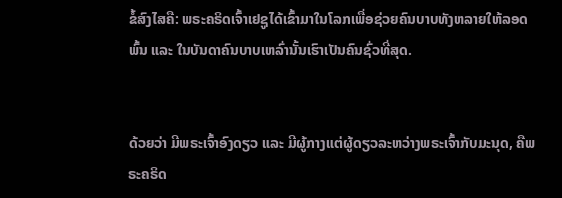ຂໍ້ສົງໄສຄື: ພຣະຄຣິດເຈົ້າເຢຊູໄດ້ເຂົ້າມາໃນໂລກເພື່ອຊ່ວຍຄົນບາບທັງຫລາຍໃຫ້ລອດພົ້ນ ແລະ ໃນບັນດາຄົນບາບເຫລົ່ານັ້ນເຮົາເປັນຄົນຊົ່ວທີ່ສຸດ.


ດ້ວຍວ່າ ມີພຣະເຈົ້າອົງດຽວ ແລະ ມີຜູ້ກາງແຕ່ຜູ້ດຽວລະຫວ່າງພຣະເຈົ້າກັບມະນຸດ, ຄືພຣະຄຣິດ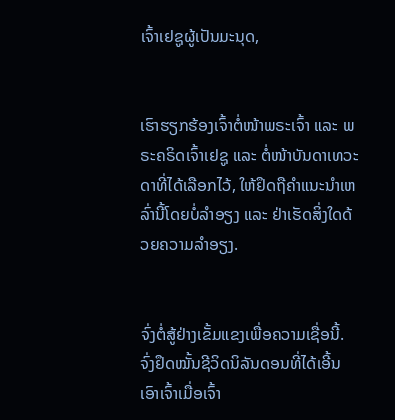ເຈົ້າເຢຊູຜູ້ເປັນມະນຸດ,


ເຮົາຮຽກຮ້ອງເຈົ້າຕໍ່ໜ້າພຣະເຈົ້າ ແລະ ພຣະຄຣິດເຈົ້າເຢຊູ ແລະ ຕໍ່ໜ້າບັນດາເທວະດາທີ່ໄດ້ເລືອກໄວ້, ໃຫ້ຢຶດຖືຄຳແນະນຳເຫລົ່ານີ້ໂດຍບໍ່ລຳອຽງ ແລະ ຢ່າເຮັດສິ່ງໃດດ້ວຍຄວາມລໍາອຽງ.


ຈົ່ງຕໍ່ສູ້ຢ່າງເຂັ້ມແຂງເພື່ອຄວາມເຊື່ອນີ້. ຈົ່ງຢຶດໝັ້ນຊີວິດນິລັນດອນທີ່ໄດ້ເອີ້ນເອົາເຈົ້າເມື່ອເຈົ້າ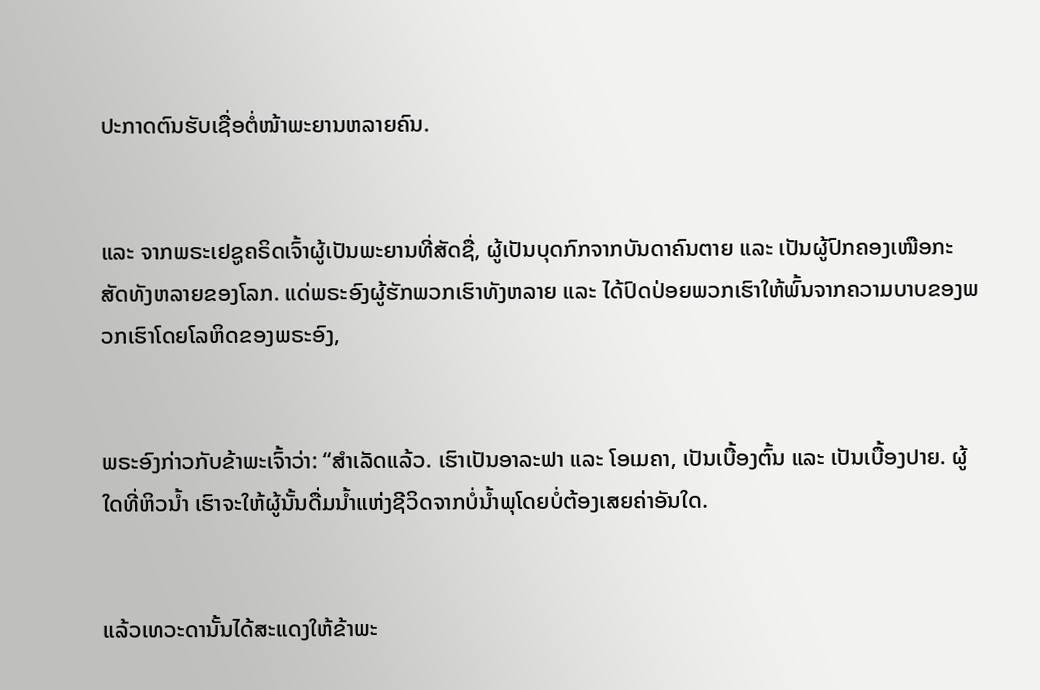ປະກາດຕົນຮັບເຊື່ອຕໍ່ໜ້າພະຍານຫລາຍຄົນ.


ແລະ ຈາກພຣະເຢຊູຄຣິດເຈົ້າຜູ້ເປັນພະຍານທີ່ສັດຊື່, ຜູ້ເປັນບຸດກົກຈາກບັນດາຄົນຕາຍ ແລະ ເປັນຜູ້ປົກຄອງເໜືອກະສັດທັງຫລາຍຂອງໂລກ. ແດ່ພຣະອົງຜູ້ຮັກພວກເຮົາທັງຫລາຍ ແລະ ໄດ້ປົດປ່ອຍພວກເຮົາໃຫ້ພົ້ນຈາກຄວາມບາບຂອງພວກເຮົາໂດຍໂລຫິດຂອງພຣະອົງ,


ພຣະອົງກ່າວກັບຂ້າພະເຈົ້າວ່າ: “ສຳເລັດແລ້ວ. ເຮົາເປັນອາລະຟາ ແລະ ໂອເມຄາ, ເປັນເບື້ອງຕົ້ນ ແລະ ເປັນເບື້ອງປາຍ. ຜູ້ໃດທີ່ຫິວນ້ຳ ເຮົາຈະໃຫ້ຜູ້ນັ້ນດື່ມນ້ຳແຫ່ງຊີວິດຈາກບໍ່ນ້ຳພຸໂດຍບໍ່ຕ້ອງເສຍຄ່າອັນໃດ.


ແລ້ວເທວະດານັ້ນໄດ້ສະແດງໃຫ້ຂ້າພະ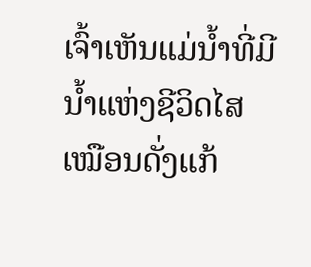ເຈົ້າເຫັນແມ່ນ້ຳທີ່ມີນ້ຳແຫ່ງຊີວິດໄສເໝືອນດັ່ງແກ້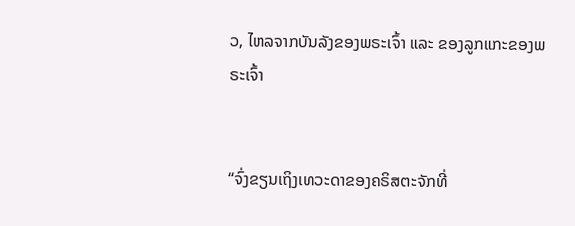ວ, ໄຫລຈາກບັນລັງຂອງພຣະເຈົ້າ ແລະ ຂອງລູກແກະຂອງພຣະເຈົ້າ


“ຈົ່ງຂຽນເຖິງເທວະດາຂອງຄຣິສຕະຈັກທີ່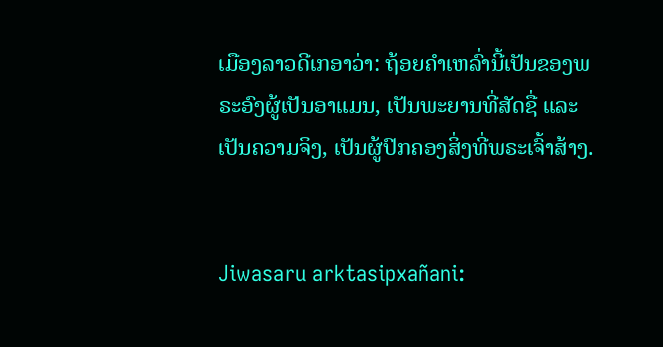ເມືອງລາວດີເກອາວ່າ: ຖ້ອຍຄຳເຫລົ່ານີ້ເປັນຂອງພຣະອົງຜູ້ເປັນອາແມນ, ເປັນພະຍານທີ່ສັດຊື່ ແລະ ເປັນຄວາມຈິງ, ເປັນຜູ້ປົກຄອງສິ່ງທີ່ພຣະເຈົ້າສ້າງ.


Jiwasaru arktasipxañani: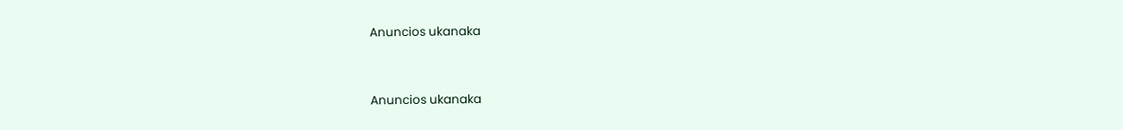Anuncios ukanaka


Anuncios ukanaka